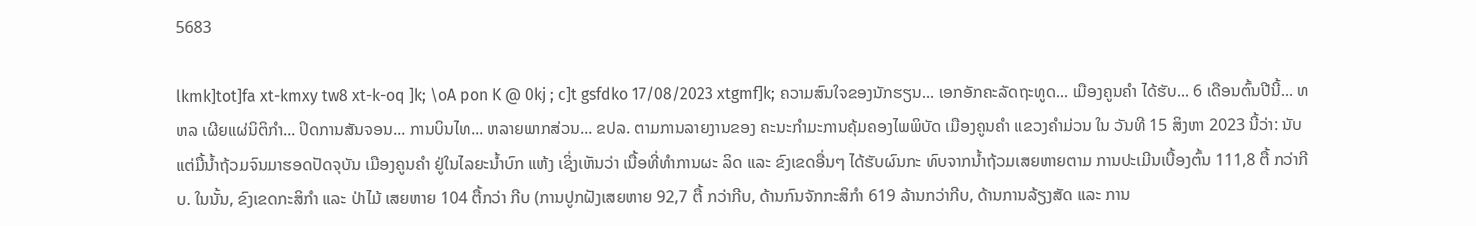5683

lkmk]tot]fa xt-kmxy tw8 xt-k-oq ]k; \oA pon K @ 0kj ; c]t gsfdko 17/08/2023 xtgmf]k; ຄວາມສົນໃຈຂອງນັກຮຽນ... ເອກອັກຄະລັດຖະທູດ... ເມືອງຄູນຄຳ ໄດ້ຮັບ... 6 ເດືອນຕົ້ນປີນີ້... ທຫລ ເຜີຍແຜ່ນິຕິກຳ... ປິດການສັນຈອນ... ການບິນໄທ... ຫລາຍພາກສ່ວນ... ຂປລ. ຕາມການລາຍງານຂອງ ຄະນະກໍາມະການຄຸ້ມຄອງໄພພິບັດ ເມືອງຄູນຄໍາ ແຂວງຄໍາມ່ວນ ໃນ ວັນທີ 15 ສິງຫາ 2023 ນີ້ວ່າ: ນັບ ແຕ່ມື້ນໍ້າຖ້ວມຈົນມາຮອດປັດຈຸບັນ ເມືອງຄູນຄໍາ ຢູ່ໃນໄລຍະນໍ້າບົກ ແຫ້ງ ເຊິ່ງເຫັນວ່າ ເນື້ອທີ່ທຳການຜະ ລິດ ແລະ ຂົງເຂດອື່ນໆ ໄດ້ຮັບຜົນກະ ທົບຈາກນໍ້າຖ້ວມເສຍຫາຍຕາມ ການປະເມີນເບື້ອງຕົ້ນ 111,8 ຕື້ ກວ່າກີບ. ໃນນັ້ນ, ຂົງເຂດກະສິກໍາ ແລະ ປ່າໄມ້ ເສຍຫາຍ 104 ຕື້ກວ່າ ກີບ (ການປູກຝັງເສຍຫາຍ 92,7 ຕື້ ກວ່າກີບ, ດ້ານກົນຈັກກະສິກໍາ 619 ລ້ານກວ່າກີບ, ດ້ານການລ້ຽງສັດ ແລະ ການ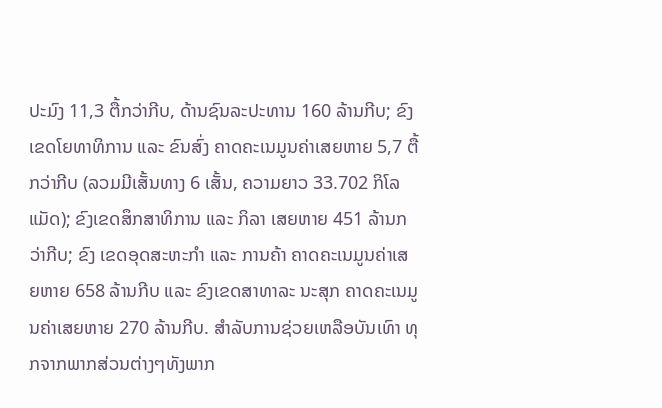ປະມົງ 11,3 ຕື້ກວ່າກີບ, ດ້ານຊົນລະປະທານ 160 ລ້ານກີບ; ຂົງເຂດໂຍທາທິການ ແລະ ຂົນສົ່ງ ຄາດຄະເນມູນຄ່າເສຍຫາຍ 5,7 ຕື້ ກວ່າກີບ (ລວມມີເສັ້ນທາງ 6 ເສັ້ນ, ຄວາມຍາວ 33.702 ກິໂລແມັດ); ຂົງເຂດສຶກສາທິການ ແລະ ກິລາ ເສຍຫາຍ 451 ລ້ານກວ່າກີບ; ຂົງ ເຂດອຸດສະຫະກຳ ແລະ ການຄ້າ ຄາດຄະເນມູນຄ່າເສຍຫາຍ 658 ລ້ານກີບ ແລະ ຂົງເຂດສາທາລະ ນະສຸກ ຄາດຄະເນມູນຄ່າເສຍຫາຍ 270 ລ້ານກີບ. ສໍາລັບການຊ່ວຍເຫລືອບັນເທົາ ທຸກຈາກພາກສ່ວນຕ່າງໆທັງພາກ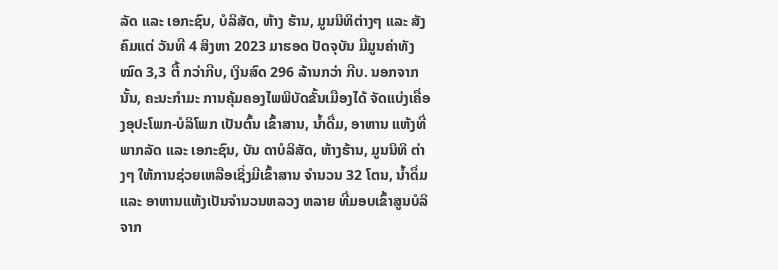ລັດ ແລະ ເອກະຊົນ, ບໍລິສັດ, ຫ້າງ ຮ້ານ, ມູນນິທິຕ່າງໆ ແລະ ສັງຄົມແຕ່ ວັນທີ 4 ສິງຫາ 2023 ມາຮອດ ປັດຈຸບັນ ມີມູນຄ່າທັງໝົດ 3,3 ຕື້ ກວ່າກີບ, ເງິນສົດ 296 ລ້ານກວ່າ ກີບ. ນອກຈາກນັ້ນ, ຄະນະກຳມະ ການຄຸ້ມຄອງໄພພິບັດຂັ້ນເມືອງໄດ້ ຈັດແບ່ງເຄື່ອງອຸປະໂພກ-ບໍລິໂພກ ເປັນຕົ້ນ ເຂົ້າສານ, ນໍ້າດື່ມ, ອາຫານ ແຫ້ງທີ່ພາກລັດ ແລະ ເອກະຊົນ, ບັນ ດາບໍລິສັດ, ຫ້າງຮ້ານ, ມູນນິທິ ຕ່າງໆ ໃຫ້ການຊ່ວຍເຫລືອເຊິ່ງມີເຂົ້າສານ ຈຳນວນ 32 ໂຕນ, ນໍ້າດຶ່ມ ແລະ ອາຫານແຫ້ງເປັນຈຳນວນຫລວງ ຫລາຍ ທີ່ມອບເຂົ້າສູນບໍລິຈາກ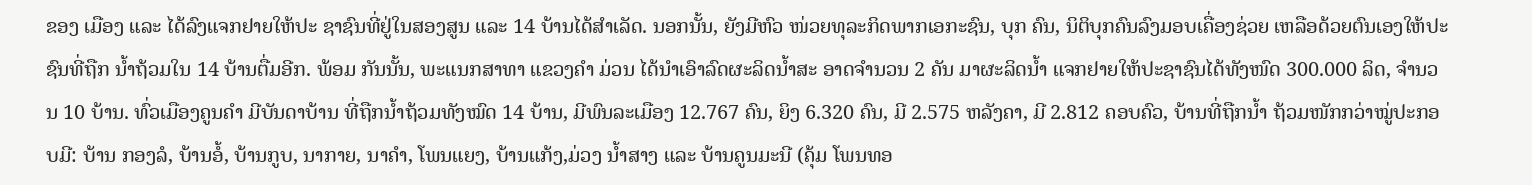ຂອງ ເມືອງ ແລະ ໄດ້ລົງແຈກຢາຍໃຫ້ປະ ຊາຊົນທີ່ຢູ່ໃນສອງສູນ ແລະ 14 ບ້ານໄດ້ສຳເລັດ. ນອກນັ້ນ, ຍັງມີຫົວ ໜ່ວຍທຸລະກິດພາກເອກະຊົນ, ບຸກ ຄົນ, ນິຕິບຸກຄົນລົງມອບເຄື່ອງຊ່ວຍ ເຫລືອດ້ວຍຕົນເອງໃຫ້ປະຊົນທີ່ຖືກ ນໍ້າຖ້ວມໃນ 14 ບ້ານຕື່ມອີກ. ພ້ອມ ກັນນັ້ນ, ພະແນກສາທາ ແຂວງຄຳ ມ່ວນ ໄດ້ນຳເອົາລົດຜະລິດນໍ້າສະ ອາດຈຳນວນ 2 ຄັນ ມາຜະລິດນໍ້າ ແຈກຢາຍໃຫ້ປະຊາຊົນໄດ້ທັງໜົດ 300.000 ລິດ, ຈໍານວນ 10 ບ້ານ. ທົ່ວເມືອງຄູນຄໍາ ມີບັນດາບ້ານ ທີ່ຖືກນໍ້າຖ້ວມທັງໝົດ 14 ບ້ານ, ມີພົນລະເມືອງ 12.767 ຄົນ, ຍິງ 6.320 ຄົນ, ມີ 2.575 ຫລັງຄາ, ມີ 2.812 ຄອບຄົວ, ບ້ານທີ່ຖືກນໍ້າ ຖ້ວມໜັກກວ່າໝູ່ປະກອບມີ: ບ້ານ ກອງລໍ, ບ້ານອໍ້, ບ້ານກູບ, ນາກາຍ, ນາຄໍາ, ໂພນແຍງ, ບ້ານແກ້ງ,ມ່ວງ ນໍ້າສາງ ແລະ ບ້ານຄູນມະນີ (ຄຸ້ມ ໂພນທອ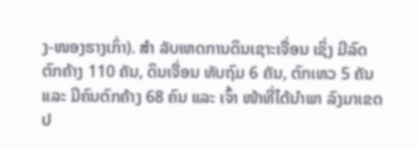ງ-ໜອງຮາງເກົ່າ). ສໍາ ລັບເຫດການດິນເຊາະເຈື່ອນ ເຊິ່ງ ມີລົດຕົກຄ້າງ 110 ຄັນ, ດິນເຈື່ອນ ທັບຖົມ 6 ຄັນ, ຕົກເຫວ 5 ຄັນ ແລະ ມີຄົນຕົກຄ້າງ 68 ຄົນ ແລະ ເຈົ້າ ໜ້າທີ່ໄດ້ນຳພາ ລົງມາເຂດປ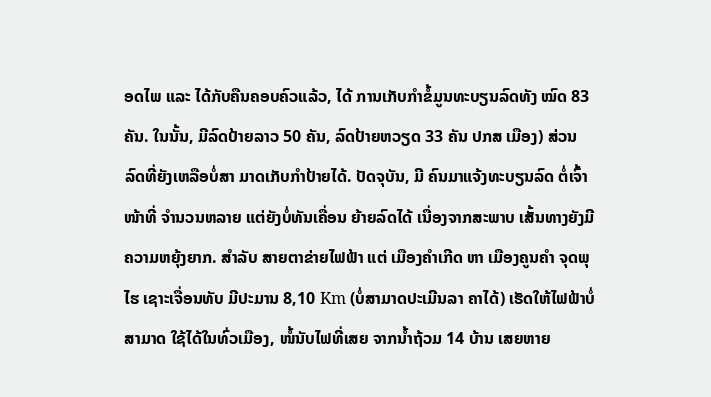ອດໄພ ແລະ ໄດ້ກັບຄືນຄອບຄົວແລ້ວ, ໄດ້ ການເກັບກຳຂໍ້ມູນທະບຽນລົດທັງ ໝົດ 83 ຄັນ. ໃນນັ້ນ, ມີລົດປ້າຍລາວ 50 ຄັນ, ລົດປ້າຍຫວຽດ 33 ຄັນ ປກສ ເມືອງ) ສ່ວນລົດທີ່ຍັງເຫລືອບໍ່ສາ ມາດເກັບກໍາປ້າຍໄດ້. ປັດຈຸບັນ, ມີ ຄົນມາແຈ້ງທະບຽນລົດ ຕໍ່ເຈົ້າໜ້າທີ່ ຈຳນວນຫລາຍ ແຕ່ຍັງບໍ່ທັນເຄື່ອນ ຍ້າຍລົດໄດ້ ເນື່ອງຈາກສະພາບ ເສັ້ນທາງຍັງມີຄວາມຫຍຸ້ງຍາກ. ສໍາລັບ ສາຍຕາຂ່າຍໄຟຟ້າ ແຕ່ ເມືອງຄຳເກີດ ຫາ ເມືອງຄູນຄຳ ຈຸດພຸໄຮ ເຊາະເຈື່ອນທັບ ມີປະມານ 8,10 Km (ບໍ່ສາມາດປະເມີນລາ ຄາໄດ້) ເຮັດໃຫ້ໄຟຟ້າບໍ່ສາມາດ ໃຊ້ໄດ້ໃນທົ່ວເມືອງ, ໜໍ້ນັບໄຟທີ່ເສຍ ຈາກນໍ້າຖ້ວມ 14 ບ້ານ ເສຍຫາຍ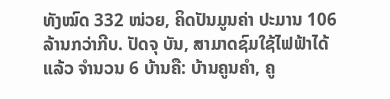ທັງໝົດ 332 ໜ່ວຍ, ຄິດປັນມູນຄ່າ ປະມານ 106 ລ້ານກວ່າກີບ. ປັດຈຸ ບັນ, ສາມາດຊົມໃຊ້ໄຟຟ້າໄດ້ແລ້ວ ຈຳນວນ 6 ບ້ານຄື: ບ້ານຄູນຄຳ, ຄູ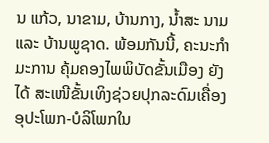ນ ແກ້ວ, ນາຂາມ, ບ້ານກາງ, ນໍ້າສະ ນາມ ແລະ ບ້ານພູຊາດ. ພ້ອມກັນນີ້, ຄະນະກໍາມະການ ຄຸ້ມຄອງໄພພິບັດຂັ້ນເມືອງ ຍັງໄດ້ ສະເໜີຂັ້ນເທິງຊ່ວຍປຸກລະດົມເຄື່ອງ ອຸປະໂພກ-ບໍລິໂພກໃນ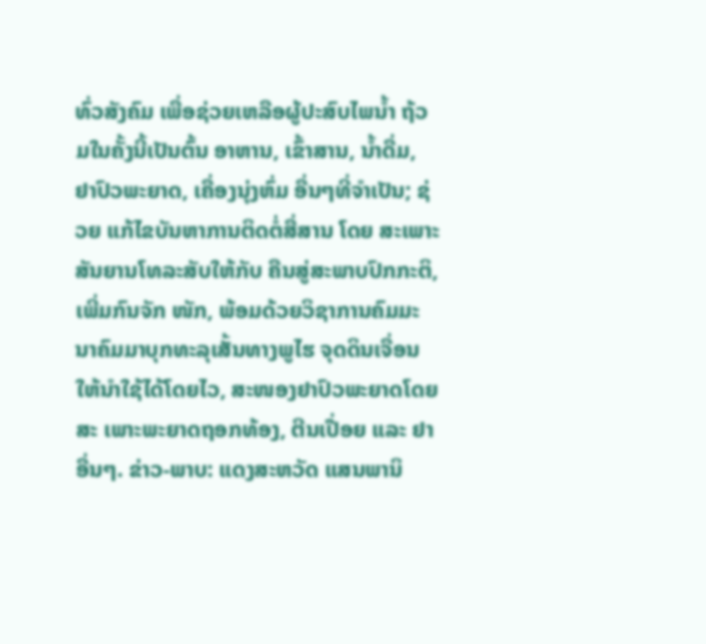ທົ່ວສັງຄົມ ເພື່ອຊ່ວຍເຫລືອຜູ້ປະສົບໄພນໍ້າ ຖ້ວມໃນຄັ້ງນີ້ເປັນຕົ້ນ ອາຫານ, ເຂົ້າສານ, ນໍ້າດື່ມ, ຢາປົວພະຍາດ, ເຄື່ອງນຸ່ງຫົ່ມ ອື່ນໆທີ່ຈໍາເປັນ; ຊ່ວຍ ແກ້ໄຂບັນຫາການຕິດຕໍ່ສື່ສານ ໂດຍ ສະເພາະສັນຍານໂທລະສັບໃຫ້ກັບ ຄືນສູ່ສະພາບປົກກະຕິ, ເພີ່ມກົນຈັກ ໜັກ, ພ້ອມດ້ວຍວິຊາການຄົມມະ ນາຄົມມາບຸກທະລຸເສັ້ນທາງພູໄຮ ຈຸດດິນເຈື່ອນໃຫ້ນຳໃຊ້ໄດ້ໂດຍໄວ, ສະໜອງຢາປົວພະຍາດໂດຍສະ ເພາະພະຍາດຖອກທ້ອງ, ຕີນເປື່ອຍ ແລະ ຢາອື່ນໆ. ຂ່າວ-ພາບ: ແດງສະຫວັດ ແສນພານິ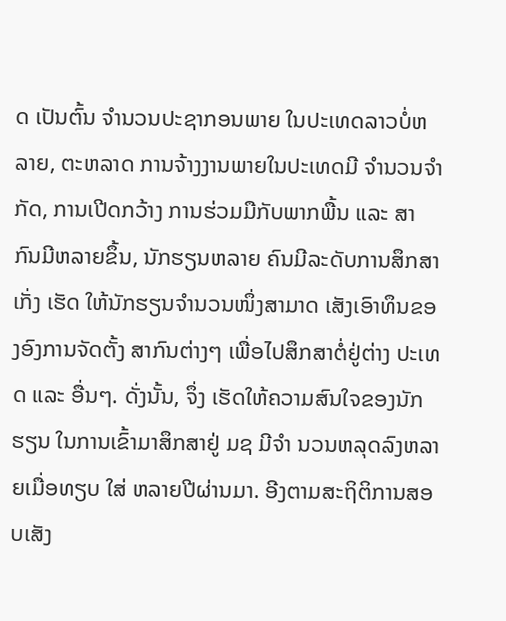ດ ເປັນຕົ້ນ ຈຳນວນປະຊາກອນພາຍ ໃນປະເທດລາວບໍ່ຫລາຍ, ຕະຫລາດ ການຈ້າງງານພາຍໃນປະເທດມີ ຈຳນວນຈຳກັດ, ການເປີດກວ້າງ ການຮ່ວມມືກັບພາກພື້ນ ແລະ ສາ ກົນມີຫລາຍຂຶ້ນ, ນັກຮຽນຫລາຍ ຄົນມີລະດັບການສຶກສາເກັ່ງ ເຮັດ ໃຫ້ນັກຮຽນຈຳນວນໜຶ່ງສາມາດ ເສັງເອົາທຶນຂອງອົງການຈັດຕັ້ງ ສາກົນຕ່າງໆ ເພື່ອໄປສຶກສາຕໍ່ຢູ່ຕ່າງ ປະເທດ ແລະ ອື່ນໆ. ດັ່ງນັ້ນ, ຈຶ່ງ ເຮັດໃຫ້ຄວາມສົນໃຈຂອງນັກຮຽນ ໃນການເຂົ້າມາສຶກສາຢູ່ ມຊ ມີຈຳ ນວນຫລຸດລົງຫລາຍເມື່ອທຽບ ໃສ່ ຫລາຍປີຜ່ານມາ. ອີງຕາມສະຖິຕິການສອບເສັງ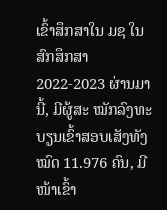ເຂົ້າສຶກສາໃນ ມຊ ໃນສົກສຶກສາ 2022-2023 ຜ່ານມານີ້, ມີຜູ້ສະ ໝັກລົງທະບຽນເຂົ້າສອບເສັງທັງ ໝົດ 11.976 ຄົນ, ມີໜ້າເຂົ້າ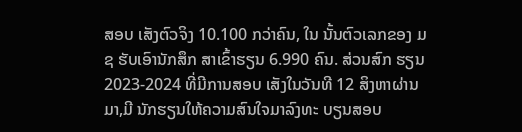ສອບ ເສັງຕົວຈິງ 10.100 ກວ່າຄົນ, ໃນ ນັ້ນຕົວເລກຂອງ ມຊ ຮັບເອົານັກສຶກ ສາເຂົ້າຮຽນ 6.990 ຄົນ. ສ່ວນສົກ ຮຽນ 2023-2024 ທີ່ມີການສອບ ເສັງໃນວັນທີ 12 ສິງຫາຜ່ານມາ,ມີ ນັກຮຽນໃຫ້ຄວາມສົນໃຈມາລົງທະ ບຽນສອບ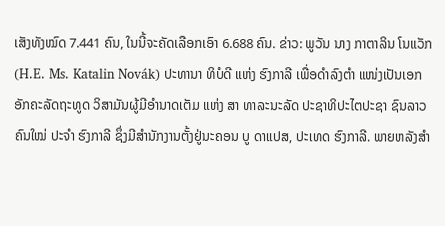ເສັງທັງໝົດ 7.441 ຄົນ, ໃນນີ້ຈະຄັດເລືອກເອົາ 6.688 ຄົນ. ຂ່າວ: ພູວັນ ນາງ ກາຕາລິນ ໂນແວັກ (H.E. Ms. Katalin Novák) ປະທານາ ທິບໍດີ ແຫ່ງ ຮົງກາລີ ເພື່ອດຳລົງຕຳ ແໜ່ງເປັນເອກອັກຄະລັດຖະທູດ ວິສາມັນຜູ້ມີອຳນາດເຕັມ ແຫ່ງ ສາ ທາລະນະລັດ ປະຊາທິປະໄຕປະຊາ ຊົນລາວ ຄົນໃໝ່ ປະຈຳ ຮົງກາລີ ຊຶ່ງມີສຳນັກງານຕັ້ງຢູ່ນະຄອນ ບູ ດາແປສ, ປະເທດ ຮົງກາລີ. ພາຍຫລັງສຳ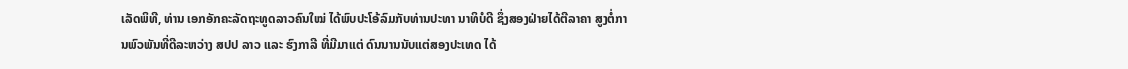ເລັດພິທີ, ທ່ານ ເອກອັກຄະລັດຖະທູດລາວຄົນໃໝ່ ໄດ້ພົບປະໂອ້ລົມກັບທ່ານປະທາ ນາທິບໍດີ ຊຶ່ງສອງຝ່າຍໄດ້ຕີລາຄາ ສູງຕໍ່ການພົວພັນທີ່ດີລະຫວ່າງ ສປປ ລາວ ແລະ ຮົງກາລີ ທີ່ມີມາແຕ່ ດົນນານນັບແຕ່ສອງປະເທດ ໄດ້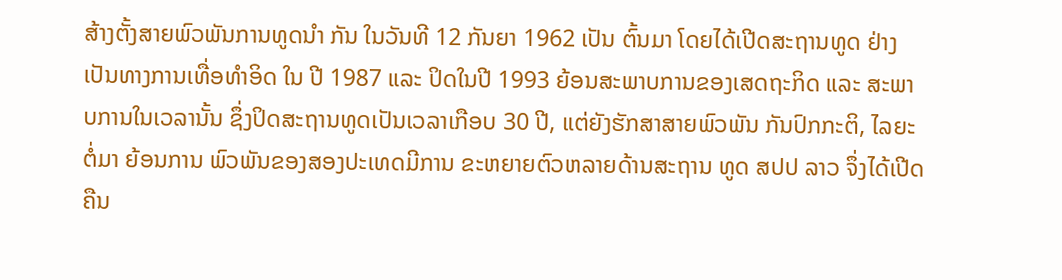ສ້າງຕັ້ງສາຍພົວພັນການທູດນຳ ກັນ ໃນວັນທີ 12 ກັນຍາ 1962 ເປັນ ຕົ້ນມາ ໂດຍໄດ້ເປີດສະຖານທູດ ຢ່າງເປັນທາງການເທື່ອທຳອິດ ໃນ ປີ 1987 ແລະ ປິດໃນປີ 1993 ຍ້ອນສະພາບການຂອງເສດຖະກິດ ແລະ ສະພາບການໃນເວລານັ້ນ ຊຶ່ງປິດສະຖານທູດເປັນເວລາເກືອບ 30 ປີ, ແຕ່ຍັງຮັກສາສາຍພົວພັນ ກັນປົກກະຕິ, ໄລຍະຕໍ່ມາ ຍ້ອນການ ພົວພັນຂອງສອງປະເທດມີການ ຂະຫຍາຍຕົວຫລາຍດ້ານສະຖານ ທູດ ສປປ ລາວ ຈຶ່ງໄດ້ເປີດຄືນ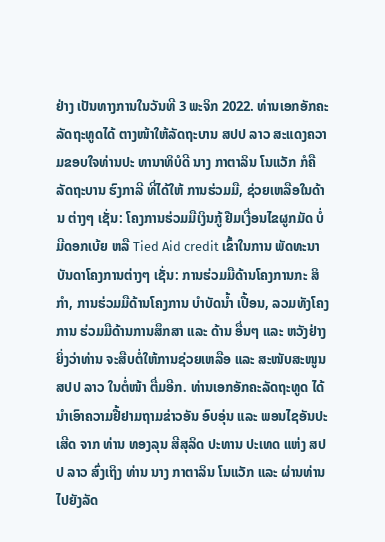ຢ່າງ ເປັນທາງການໃນວັນທີ 3 ພະຈິກ 2022. ທ່ານເອກອັກຄະລັດຖະທູດໄດ້ ຕາງໜ້າໃຫ້ລັດຖະບານ ສປປ ລາວ ສະແດງຄວາມຂອບໃຈທ່ານປະ ທານາທິບໍດີ ນາງ ກາຕາລິນ ໂນແວັກ ກໍຄື ລັດຖະບານ ຮົງກາລີ ທີ່ໄດ້ໃຫ້ ການຮ່ວມມື, ຊ່ວຍເຫລືອໃນດ້ານ ຕ່າງໆ ເຊັ່ນ: ໂຄງການຮ່ວມມືເງິນກູ້ ຢືມເງື່ອນໄຂຜູກມັດ ບໍ່ມີດອກເບ້ຍ ຫລື Tied Aid credit ເຂົ້າໃນການ ພັດທະນາບັນດາໂຄງການຕ່າງໆ ເຊັ່ນ: ການຮ່ວມມືດ້ານໂຄງການກະ ສິກຳ, ການຮ່ວມມືດ້ານໂຄງການ ບຳບັດນ້ຳ ເປື້ອນ, ລວມທັງໂຄງການ ຮ່ວມມືດ້ານການສຶກສາ ແລະ ດ້ານ ອື່ນໆ ແລະ ຫວັງຢ່າງຍິ່ງວ່າທ່ານ ຈະສືບຕໍ່ໃຫ້ການຊ່ວຍເຫລືອ ແລະ ສະໜັບສະໜູນ ສປປ ລາວ ໃນຕໍ່ໜ້າ ຕື່ມອີກ. ທ່ານເອກອັກຄະລັດຖະທູດ ໄດ້ ນຳເອົາຄວາມຢື້ຢາມຖາມຂ່າວອັນ ອົບອຸ່ນ ແລະ ພອນໄຊອັນປະເສີດ ຈາກ ທ່ານ ທອງລຸນ ສີສຸລິດ ປະທານ ປະເທດ ແຫ່ງ ສປປ ລາວ ສົ່ງເຖິງ ທ່ານ ນາງ ກາຕາລິນ ໂນແວັກ ແລະ ຜ່ານທ່ານໄປຍັງລັດ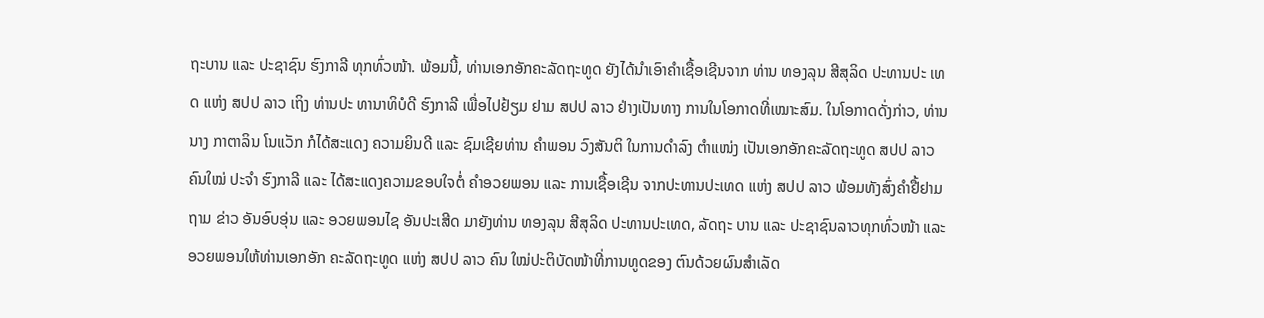ຖະບານ ແລະ ປະຊາຊົນ ຮົງກາລີ ທຸກທົ່ວໜ້າ. ພ້ອມນີ້, ທ່ານເອກອັກຄະລັດຖະທູດ ຍັງໄດ້ນໍາເອົາຄໍາເຊື້ອເຊີນຈາກ ທ່ານ ທອງລຸນ ສີສຸລິດ ປະທານປະ ເທດ ແຫ່ງ ສປປ ລາວ ເຖິງ ທ່ານປະ ທານາທິບໍດີ ຮົງກາລີ ເພື່ອໄປຢ້ຽມ ຢາມ ສປປ ລາວ ຢ່າງເປັນທາງ ການໃນໂອກາດທີ່ເໝາະສົມ. ໃນໂອກາດດັ່ງກ່າວ, ທ່ານ ນາງ ກາຕາລິນ ໂນແວັກ ກໍໄດ້ສະແດງ ຄວາມຍິນດີ ແລະ ຊົມເຊີຍທ່ານ ຄຳພອນ ວົງສັນຕິ ໃນການດໍາລົງ ຕໍາແໜ່ງ ເປັນເອກອັກຄະລັດຖະທູດ ສປປ ລາວ ຄົນໃໝ່ ປະຈຳ ຮົງກາລີ ແລະ ໄດ້ສະແດງຄວາມຂອບໃຈຕໍ່ ຄໍາອວຍພອນ ແລະ ການເຊື້ອເຊີນ ຈາກປະທານປະເທດ ແຫ່ງ ສປປ ລາວ ພ້ອມທັງສົ່ງຄຳຢື້ຢາມຖາມ ຂ່າວ ອັນອົບອຸ່ນ ແລະ ອວຍພອນໄຊ ອັນປະເສີດ ມາຍັງທ່ານ ທອງລຸນ ສີສຸລິດ ປະທານປະເທດ, ລັດຖະ ບານ ແລະ ປະຊາຊົນລາວທຸກທົ່ວໜ້າ ແລະ ອວຍພອນໃຫ້ທ່ານເອກອັກ ຄະລັດຖະທູດ ແຫ່ງ ສປປ ລາວ ຄົນ ໃໝ່ປະຕິບັດໜ້າທີ່ການທູດຂອງ ຕົນດ້ວຍຜົນສຳເລັດ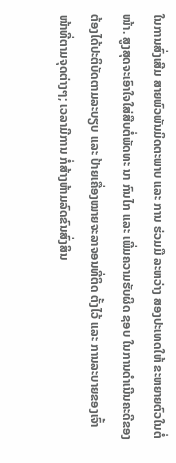ໃນການສົ່ງເສີມ ສາຍພົວພັນມິດຕະພາບ ແລະ ການ ຮ່ວມມື ລະຫວ່າງ ສອງປະເທດໃຫ້ ຂະຫຍາຍຕົວໃນຕໍ່ໜ້າ. ສູງສຸດຈະເອົາໃຈໃສ່ສືບຕໍ່ພັດທະ ນາ ກົນໄກ ແລະ ເພີ່ມຄວາມຮັບຜິດ ຊອບ ໃນການດຳເນີນຄະດີຂອງ ຕ້ອງໄດ້ປະຕິບັດຕາມລະບຽບ ແລະ ປ້າຍເຄື່ອງໝາຍຈະລາຈອນທີ່ຕິດ ຕັ້ງໄວ້ ແລະ ການລະບາຍຂອງເຈົ້າ ໜ້າທີ່ຕາມຈຸດຕ່າງໆ; ເວລາມີການ ກໍ່ສ້າງຫ້າມລົດຂົນສົ່ງສິນ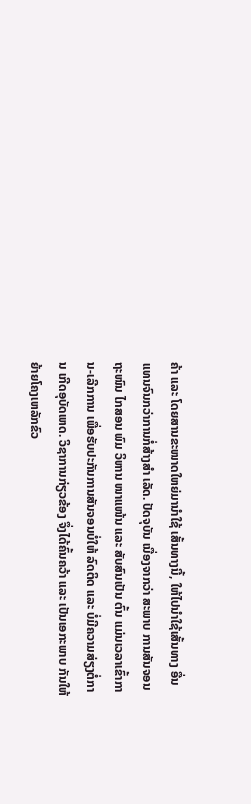ຄ້າ ແລະ ໂດຍສານຂະໜາດໃຫຍ່ມານຳໃຊ້ ເສັ້ນທາງນີ້, ໃຫ້ໄປນຳໃຊ້ເສັ້ນທາງ ອື່ນແທນຈົນກວ່າການກໍ່ສ້າງສຳ ເລັດ. ປັດຈຸບັນ ເນື່ອງຈາກວ່າ ສະພາບ ການສັນຈອນຖະໜົນ ໄກສອນ ພົມ ວິຫານ ໜາແໜ້ນ ແລະ ສັບສົນເປັນ ຕົ້ນ ແມ່ນເວລາເຂົ້າການ-ເລີກການ ເພື່ອຮັບປະກັນການສັນຈອນບໍ່ໃຫ້ ລົດຕິດ ແລະ ບໍ່ມີຄວາມສ່ຽງຕໍ່ການ ເກີດອຸບັດເຫດ. ວິຊາການກ່ຽວຂ້ອງ ຈຶ່ງໄດ້ຄົ້ນຄວ້າ ແລະ ເປັນເອກະພາບ ກັນໃຫ້ຍ້າຍໂຄງເຫລັກຂົວ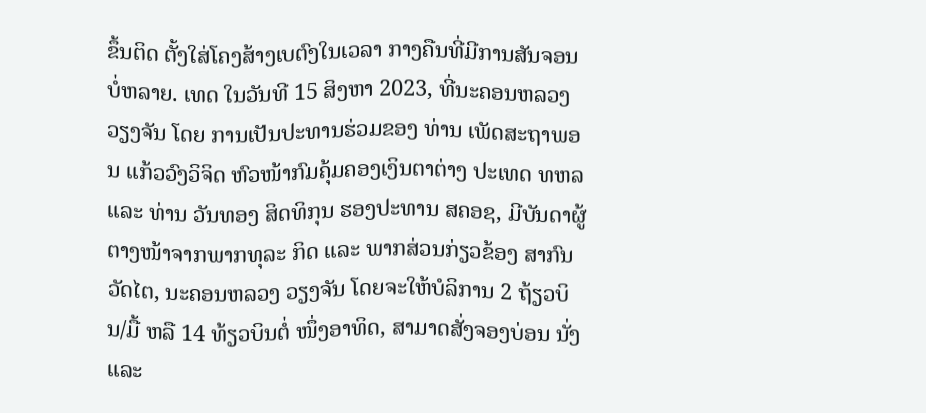ຂຶ້ນຕິດ ຕັ້ງໃສ່ໂຄງສ້າງເບຕົງໃນເວລາ ກາງຄືນທີ່ມີການສັນຈອນບໍ່ຫລາຍ. ເທດ ໃນວັນທີ 15 ສິງຫາ 2023, ທີ່ນະຄອນຫລວງວຽງຈັນ ໂດຍ ການເປັນປະທານຮ່ວມຂອງ ທ່ານ ເພັດສະຖາພອນ ແກ້ວວົງວິຈິດ ຫົວໜ້າກົມຄຸ້ມຄອງເງິນຕາຕ່າງ ປະເທດ ທຫລ ແລະ ທ່ານ ວັນທອງ ສິດທິກຸນ ຮອງປະທານ ສຄອຊ, ມີບັນດາຜູ້ຕາງໜ້າຈາກພາກທຸລະ ກິດ ແລະ ພາກສ່ວນກ່ຽວຂ້ອງ ສາກົນວັດໄຕ, ນະຄອນຫລວງ ວຽງຈັນ ໂດຍຈະໃຫ້ບໍລິການ 2 ຖ້ຽວບິນ/ມື້ ຫລື 14 ທ້ຽວບິນຕໍ່ ໜຶ່ງອາທິດ, ສາມາດສັ່ງຈອງບ່ອນ ນັ່ງ ແລະ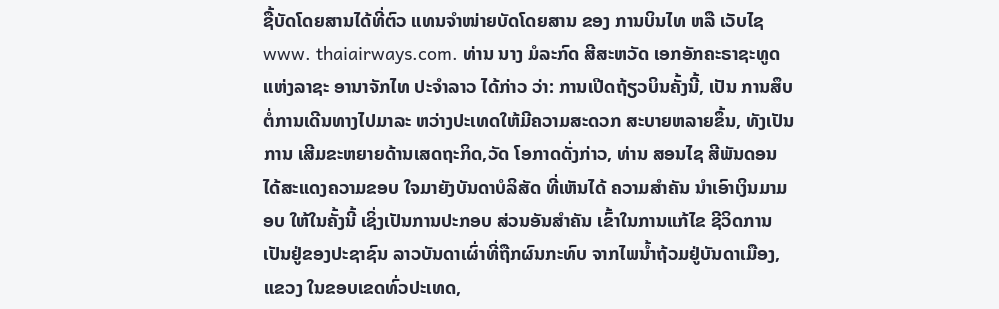ຊື້ບັດໂດຍສານໄດ້ທີ່ຕົວ ແທນຈຳໜ່າຍບັດໂດຍສານ ຂອງ ການບິນໄທ ຫລື ເວັບໄຊ www. thaiairways.com. ທ່ານ ນາງ ມໍລະກົດ ສີສະຫວັດ ເອກອັກຄະຣາຊະທູດ ແຫ່ງລາຊະ ອານາຈັກໄທ ປະຈຳລາວ ໄດ້ກ່າວ ວ່າ: ການເປີດຖ້ຽວບິນຄັ້ງນີ້, ເປັນ ການສຶບຕໍ່ການເດີນທາງໄປມາລະ ຫວ່າງປະເທດໃຫ້ມີຄວາມສະດວກ ສະບາຍຫລາຍຂຶ້ນ, ທັງເປັນການ ເສີມຂະຫຍາຍດ້ານເສດຖະກິດ,ວັດ ໂອກາດດັ່ງກ່າວ, ທ່ານ ສອນໄຊ ສີພັນດອນ ໄດ້ສະແດງຄວາມຂອບ ໃຈມາຍັງບັນດາບໍລິສັດ ທີ່ເຫັນໄດ້ ຄວາມສຳຄັນ ນຳເອົາເງິນມາມອບ ໃຫ້ໃນຄັ້ງນີ້ ເຊິ່ງເປັນການປະກອບ ສ່ວນອັນສຳຄັນ ເຂົ້າໃນການແກ້ໄຂ ຊີວິດການເປັນຢູ່ຂອງປະຊາຊົນ ລາວບັນດາເຜົ່າທີ່ຖືກຜົນກະທົບ ຈາກໄພນ້ຳຖ້ວມຢູ່ບັນດາເມືອງ, ແຂວງ ໃນຂອບເຂດທົ່ວປະເທດ,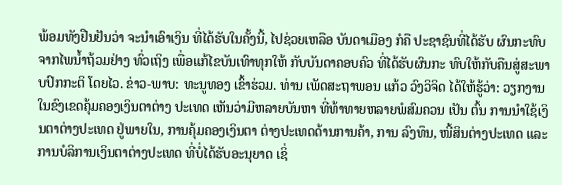ພ້ອມທັງຢືນຢັນວ່າ ຈະນຳເອົາເງິນ ທີ່ໄດ້ຮັບໃນຄັ້ງນີ້, ໄປຊ່ວຍເຫລືອ ບັນດາເມືອງ ກໍຄື ປະຊາຊົນທີ່ໄດ້ຮັບ ຜົນກະທົບຈາກໄພນ້ຳຖ້ວມຢ່າງ ທົ່ວເຖິງ ເພື່ອແກ້ໄຂບັນເທົາທຸກໃຫ້ ກັບບັນດາຄອບຄົວ ທີ່ໄດ້ຮັບຜົນກະ ທົບໃຫ້ກັບຄືນສູ່ສະພາບປົກກະຕິ ໂດຍໄວ. ຂ່າວ-ພາບ: ທະນູທອງ ເຂົ້າຮ່ວມ. ທ່ານ ເພັດສະຖາພອນ ແກ້ວ ວົງວິຈິດ ໄດ້ໃຫ້ຮູ້ວ່າ: ວຽກງານ ໃນຂົງເຂດຄຸ້ມຄອງເງິນຕາຕ່າງ ປະເທດ ເຫັນວ່າມີຫລາຍບັນຫາ ທີ່ທ້າທາຍຫລາຍພໍສົມຄວນ ເປັນ ຕົ້ນ ການນໍາໃຊ້ເງິນຕາຕ່າງປະເທດ ຢູ່ພາຍໃນ, ການຄຸ້ມຄອງເງິນຕາ ຕ່າງປະເທດດ້ານການຄ້າ, ການ ລົງທຶນ, ໜີ້ສິນຕ່າງປະເທດ ແລະ ການບໍລິການເງິນຕາຕ່າງປະເທດ ທີ່ບໍ່ໄດ້ຮັບອະນຸຍາດ ເຊິ່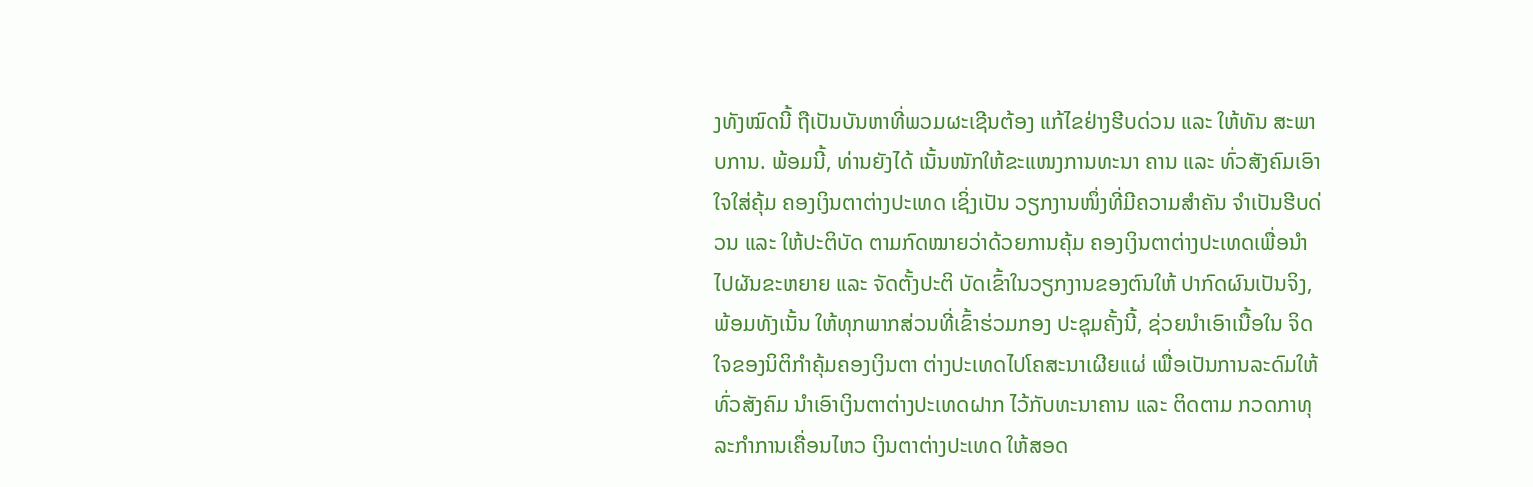ງທັງໝົດນີ້ ຖືເປັນບັນຫາທີ່ພວມຜະເຊີນຕ້ອງ ແກ້ໄຂຢ່າງຮີບດ່ວນ ແລະ ໃຫ້ທັນ ສະພາບການ. ພ້ອມນີ້, ທ່ານຍັງໄດ້ ເນັ້ນໜັກໃຫ້ຂະແໜງການທະນາ ຄານ ແລະ ທົ່ວສັງຄົມເອົາໃຈໃສ່ຄຸ້ມ ຄອງເງິນຕາຕ່າງປະເທດ ເຊິ່ງເປັນ ວຽກງານໜຶ່ງທີ່ມີຄວາມສຳຄັນ ຈຳເປັນຮີບດ່ວນ ແລະ ໃຫ້ປະຕິບັດ ຕາມກົດໝາຍວ່າດ້ວຍການຄຸ້ມ ຄອງເງິນຕາຕ່າງປະເທດເພື່ອນຳ ໄປຜັນຂະຫຍາຍ ແລະ ຈັດຕັ້ງປະຕິ ບັດເຂົ້າໃນວຽກງານຂອງຕົນໃຫ້ ປາກົດຜົນເປັນຈິງ, ພ້ອມທັງເນັ້ນ ໃຫ້ທຸກພາກສ່ວນທີ່ເຂົ້າຮ່ວມກອງ ປະຊຸມຄັ້ງນີ້, ຊ່ວຍນຳເອົາເນື້ອໃນ ຈິດໃຈຂອງນິຕິກຳຄຸ້ມຄອງເງິນຕາ ຕ່າງປະເທດໄປໂຄສະນາເຜີຍແຜ່ ເພື່ອເປັນການລະດົມໃຫ້ທົ່ວສັງຄົມ ນໍາເອົາເງິນຕາຕ່າງປະເທດຝາກ ໄວ້ກັບທະນາຄານ ແລະ ຕິດຕາມ ກວດກາທຸລະກໍາການເຄື່ອນໄຫວ ເງິນຕາຕ່າງປະເທດ ໃຫ້ສອດ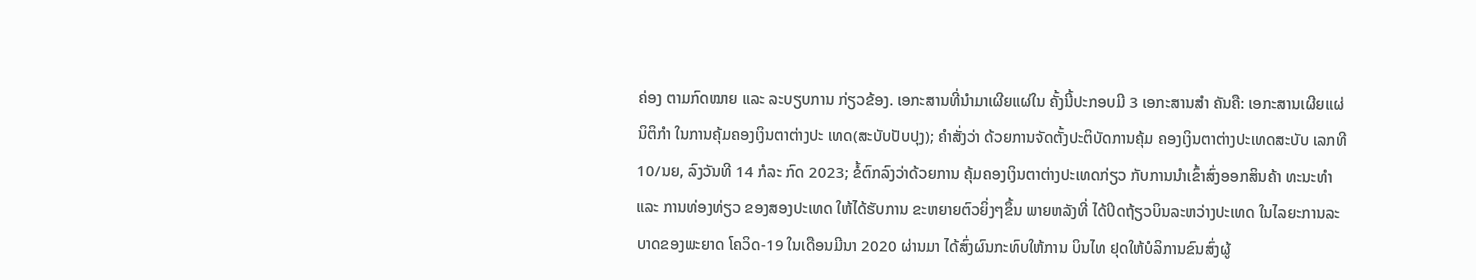ຄ່ອງ ຕາມກົດໝາຍ ແລະ ລະບຽບການ ກ່ຽວຂ້ອງ. ເອກະສານທີ່ນຳມາເຜີຍແຜ່ໃນ ຄັ້ງນີ້ປະກອບມີ 3 ເອກະສານສຳ ຄັນຄື: ເອກະສານເຜີຍແຜ່ນິຕິກຳ ໃນການຄຸ້ມຄອງເງິນຕາຕ່າງປະ ເທດ(ສະບັບປັບປຸງ); ຄໍາສັ່ງວ່າ ດ້ວຍການຈັດຕັ້ງປະຕິບັດການຄຸ້ມ ຄອງເງິນຕາຕ່າງປະເທດສະບັບ ເລກທີ 10/ນຍ, ລົງວັນທີ 14 ກໍລະ ກົດ 2023; ຂໍ້ຕົກລົງວ່າດ້ວຍການ ຄຸ້ມຄອງເງິນຕາຕ່າງປະເທດກ່ຽວ ກັບການນຳເຂົ້າສົ່ງອອກສິນຄ້າ ທະນະທຳ ແລະ ການທ່ອງທ່ຽວ ຂອງສອງປະເທດ ໃຫ້ໄດ້ຮັບການ ຂະຫຍາຍຕົວຍິ່ງໆຂຶ້ນ ພາຍຫລັງທີ່ ໄດ້ປິດຖ້ຽວບິນລະຫວ່າງປະເທດ ໃນໄລຍະການລະບາດຂອງພະຍາດ ໂຄວິດ-19 ໃນເດືອນມີນາ 2020 ຜ່ານມາ ໄດ້ສົ່ງຜົນກະທົບໃຫ້ການ ບິນໄທ ຢຸດໃຫ້ບໍລິການຂົນສົ່ງຜູ້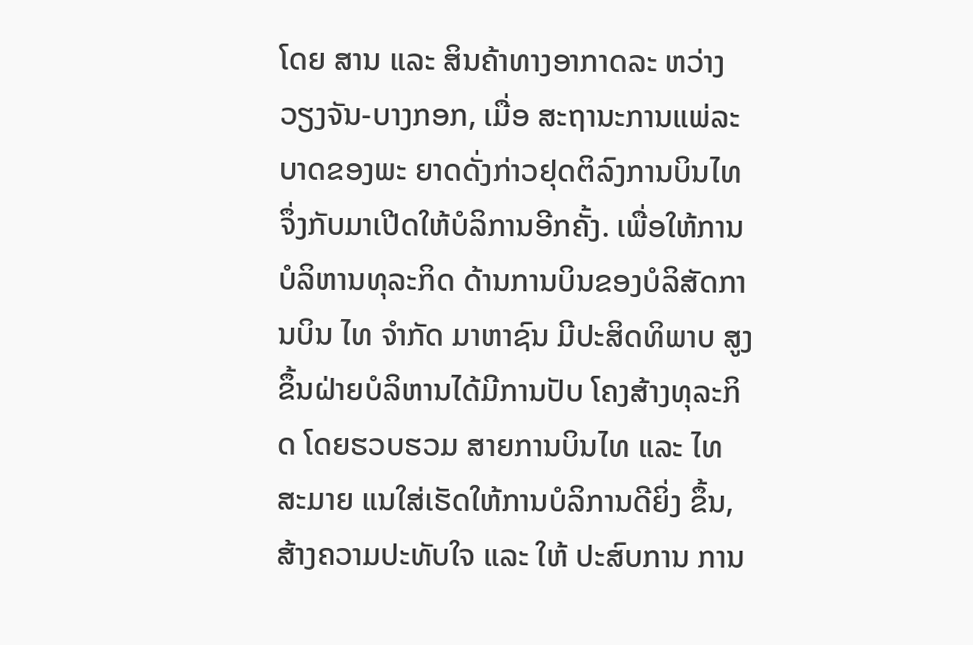ໂດຍ ສານ ແລະ ສິນຄ້າທາງອາກາດລະ ຫວ່າງ ວຽງຈັນ-ບາງກອກ, ເມື່ອ ສະຖານະການແພ່ລະບາດຂອງພະ ຍາດດັ່ງກ່າວຢຸດຕິລົງການບິນໄທ ຈຶ່ງກັບມາເປີດໃຫ້ບໍລິການອີກຄັ້ງ. ເພື່ອໃຫ້ການບໍລິຫານທຸລະກິດ ດ້ານການບິນຂອງບໍລິສັດການບິນ ໄທ ຈຳກັດ ມາຫາຊົນ ມີປະສິດທິພາບ ສູງຂຶ້ນຝ່າຍບໍລິຫານໄດ້ມີການປັບ ໂຄງສ້າງທຸລະກິດ ໂດຍຮວບຮວມ ສາຍການບິນໄທ ແລະ ໄທສະມາຍ ແນໃສ່ເຮັດໃຫ້ການບໍລິການດີຍິ່ງ ຂຶ້ນ, ສ້າງຄວາມປະທັບໃຈ ແລະ ໃຫ້ ປະສົບການ ການ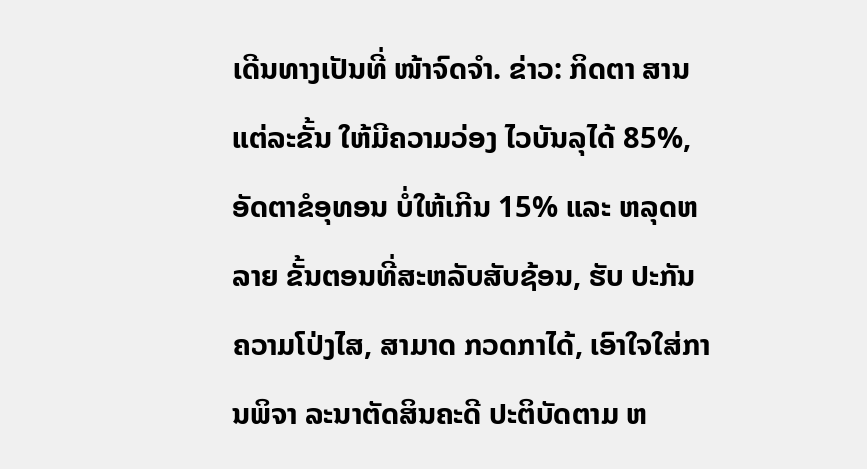ເດີນທາງເປັນທີ່ ໜ້າຈົດຈຳ. ຂ່າວ: ກິດຕາ ສານແຕ່ລະຂັ້ນ ໃຫ້ມີຄວາມວ່ອງ ໄວບັນລຸໄດ້ 85%, ອັດຕາຂໍອຸທອນ ບໍ່ໃຫ້ເກີນ 15% ແລະ ຫລຸດຫລາຍ ຂັ້ນຕອນທີ່ສະຫລັບສັບຊ້ອນ, ຮັບ ປະກັນຄວາມໂປ່ງໄສ, ສາມາດ ກວດກາໄດ້, ເອົາໃຈໃສ່ການພິຈາ ລະນາຕັດສິນຄະດີ ປະຕິບັດຕາມ ຫ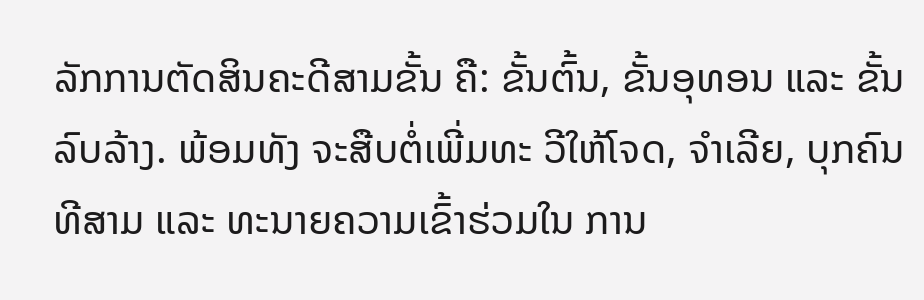ລັກການຕັດສິນຄະດີສາມຂັ້ນ ຄື: ຂັ້ນຕົ້ນ, ຂັ້ນອຸທອນ ແລະ ຂັ້ນ ລົບລ້າງ. ພ້ອມທັງ ຈະສືບຕໍ່ເພີ່ມທະ ວີໃຫ້ໂຈດ, ຈຳເລີຍ, ບຸກຄົນທີສາມ ແລະ ທະນາຍຄວາມເຂົ້າຮ່ວມໃນ ການ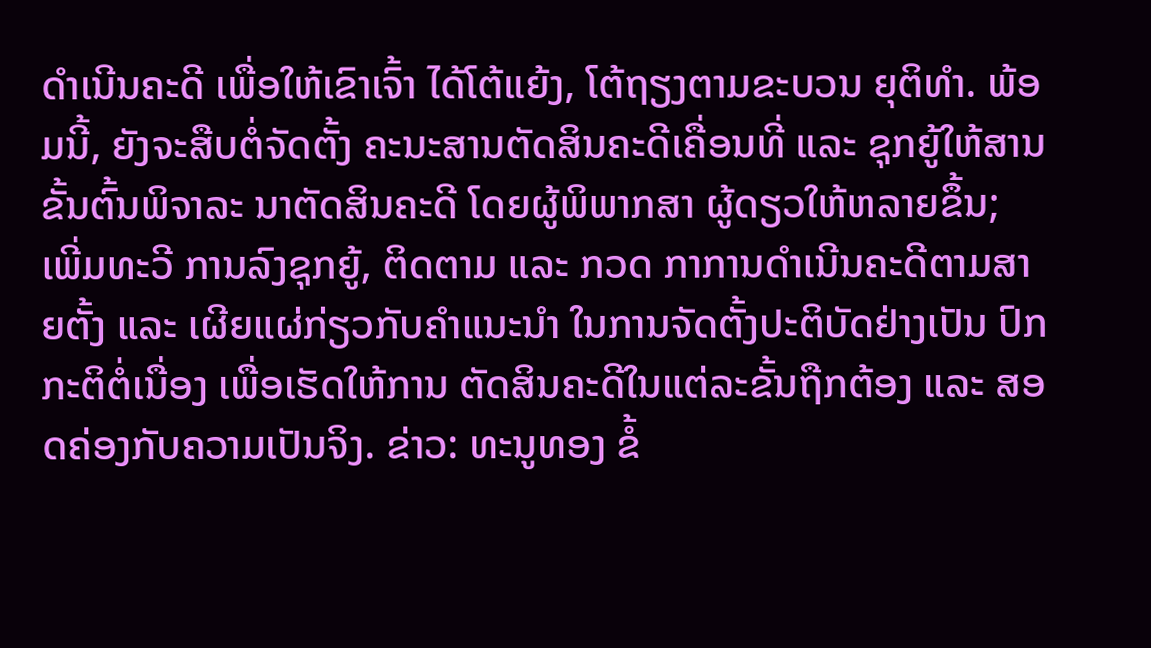ດຳເນີນຄະດີ ເພື່ອໃຫ້ເຂົາເຈົ້າ ໄດ້ໂຕ້ແຍ້ງ, ໂຕ້ຖຽງຕາມຂະບວນ ຍຸຕິທໍາ. ພ້ອມນີ້, ຍັງຈະສືບຕໍ່ຈັດຕັ້ງ ຄະນະສານຕັດສິນຄະດີເຄື່ອນທີ່ ແລະ ຊຸກຍູ້ໃຫ້ສານຂັ້ນຕົ້ນພິຈາລະ ນາຕັດສິນຄະດີ ໂດຍຜູ້ພິພາກສາ ຜູ້ດຽວໃຫ້ຫລາຍຂຶ້ນ; ເພີ່ມທະວີ ການລົງຊຸກຍູ້, ຕິດຕາມ ແລະ ກວດ ກາການດຳເນີນຄະດີຕາມສາຍຕັ້ງ ແລະ ເຜີຍແຜ່ກ່ຽວກັບຄໍາແນະນຳ ໃນການຈັດຕັ້ງປະຕິບັດຢ່າງເປັນ ປົກກະຕິຕໍ່ເນື່ອງ ເພື່ອເຮັດໃຫ້ການ ຕັດສິນຄະດີໃນແຕ່ລະຂັ້ນຖືກຕ້ອງ ແລະ ສອດຄ່ອງກັບຄວາມເປັນຈິງ. ຂ່າວ: ທະນູທອງ ຂໍ້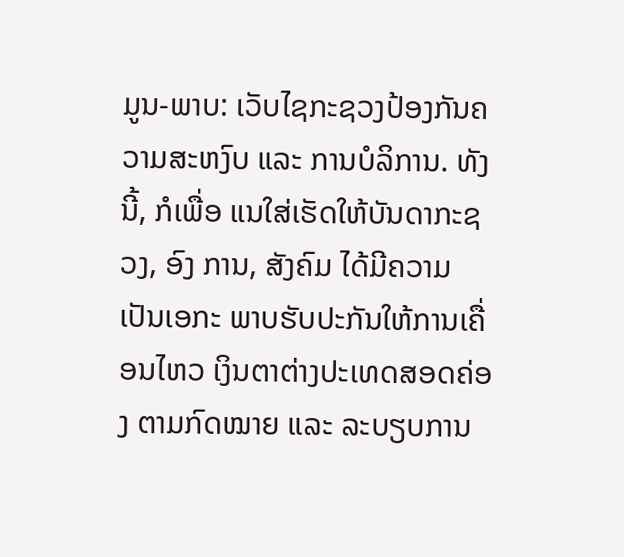ມູນ-ພາບ: ເວັບໄຊກະຊວງປ້ອງກັນຄວາມສະຫງົບ ແລະ ການບໍລິການ. ທັງນີ້, ກໍເພື່ອ ແນໃສ່ເຮັດໃຫ້ບັນດາກະຊວງ, ອົງ ການ, ສັງຄົມ ໄດ້ມີຄວາມເປັນເອກະ ພາບຮັບປະກັນໃຫ້ການເຄື່ອນໄຫວ ເງິນຕາຕ່າງປະເທດສອດຄ່ອງ ຕາມກົດໝາຍ ແລະ ລະບຽບການ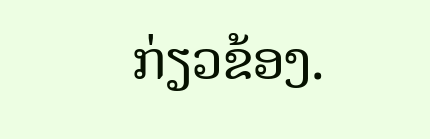ກ່ຽວຂ້ອງ.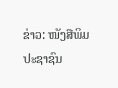ຂ່າວ: ໜັງສືພິມປະຊາຊົນ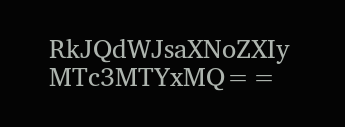RkJQdWJsaXNoZXIy MTc3MTYxMQ==